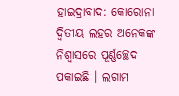ହାଇଦ୍ରାବାଦ: କୋରୋନା ଦ୍ବିତୀୟ ଲହର ଅନେକଙ୍କ ନିଶ୍ବାସରେ ପୂର୍ଣ୍ଣଚ୍ଛେଦ ପକାଇଛି । ଲଗାମ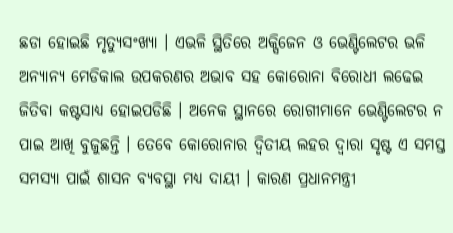ଛଡା ହୋଇଛି ମୃତ୍ୟୁସଂଖ୍ୟା । ଏଭଳି ସ୍ଥିତିରେ ଅକ୍ସିଜେନ ଓ ଭେଣ୍ଟିଲେଟର ଭଳି ଅନ୍ୟାନ୍ୟ ମେଡିକାଲ ଉପକରଣର ଅଭାବ ସହ କୋରୋନା ବିରୋଧୀ ଲଢେଇ ଜିତିବା କଷ୍ଟସାଧ୍ୟ ହୋଇପଡିଛି । ଅନେକ ସ୍ଥାନରେ ରୋଗୀମାନେ ଭେଣ୍ଟିଲେଟର ନ ପାଇ ଆଖି ବୁଜୁଛନ୍ତି । ତେବେ କୋରୋନାର ଦ୍ବିତୀୟ ଲହର ଦ୍ବାରା ସୃଷ୍ଟ ଏ ସମସ୍ତ ସମସ୍ୟା ପାଇଁ ଶାସନ ବ୍ୟବସ୍ଥା ମଧ୍ୟ ଦାୟୀ । କାରଣ ପ୍ରଧାନମନ୍ତ୍ରୀ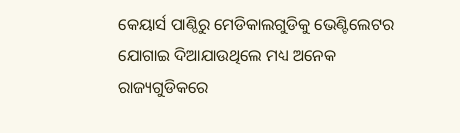କେୟାର୍ସ ପାଣ୍ଠିରୁ ମେଡିକାଲଗୁଡିକୁ ଭେଣ୍ଟିଲେଟର ଯୋଗାଇ ଦିଆଯାଉଥିଲେ ମଧ୍ୟ ଅନେକ ରାଜ୍ୟଗୁଡିକରେ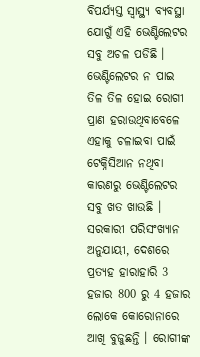ବିପର୍ଯ୍ୟସ୍ତ ସ୍ବାସ୍ଥ୍ୟ ବ୍ୟବସ୍ଥା ଯୋଗୁଁ ଏହି ଭେଣ୍ଟିଲେଟର ସବୁ ଅଚଳ ପଡିଛି । ଭେଣ୍ଟିଲେଟର ନ ପାଇ ତିଳ ତିଳ ହୋଇ ରୋଗୀ ପ୍ରାଣ ହରାଉଥିବାବେଳେ ଏହାକୁ ଚଳାଇବା ପାଇଁ ଟେକ୍ନିସିଆନ ନଥିବା କାରଣରୁ ଭେଣ୍ଟିଲେଟର ସବୁ ଖତ ଖାଉଛି ।
ସରକାରୀ ପରିସଂଖ୍ୟାନ ଅନୁଯାୟୀ, ଦେଶରେ ପ୍ରତ୍ୟହ ହାରାହାରି 3 ହଜାର 800 ରୁ 4 ହଜାର ଲୋକେ କୋରୋନାରେ ଆଖି ବୁଜୁଛନ୍ତି । ରୋଗୀଙ୍କ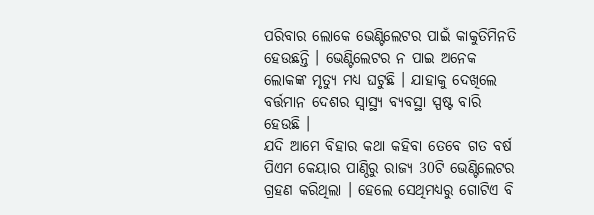ପରିବାର ଲୋକେ ଭେଣ୍ଟିଲେଟର ପାଇଁ କାକୁତିମିନତି ହେଉଛନ୍ତି । ଭେଣ୍ଟିଲେଟର ନ ପାଇ ଅନେକ ଲୋକଙ୍କ ମୃତ୍ୟୁ ମଧ୍ୟ ଘଟୁଛି । ଯାହାକୁ ଦେଖିଲେ ବର୍ତ୍ତମାନ ଦେଶର ସ୍ବାସ୍ଥ୍ୟ ବ୍ୟବସ୍ଥା ସ୍ପଷ୍ଟ ବାରି ହେଉଛି ।
ଯଦି ଆମେ ବିହାର କଥା କହିବା ତେବେ ଗତ ବର୍ଷ ପିଏମ କେୟାର ପାଣ୍ଠିରୁ ରାଜ୍ୟ 30ଟି ଭେଣ୍ଟିଲେଟର ଗ୍ରହଣ କରିଥିଲା । ହେଲେ ସେଥିମଧ୍ୟରୁ ଗୋଟିଏ ବି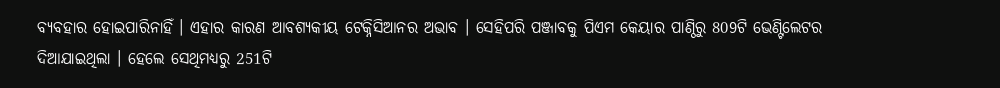ବ୍ୟବହାର ହୋଇପାରିନାହିଁ । ଏହାର କାରଣ ଆବଶ୍ୟକୀୟ ଟେକ୍ନିସିଆନର ଅଭାବ । ସେହିପରି ପଞ୍ଜାବକୁ ପିଏମ କେୟାର ପାଣ୍ଠିରୁ 809ଟି ଭେଣ୍ଟିଲେଟର ଦିଆଯାଇଥିଲା । ହେଲେ ସେଥିମଧ୍ୟରୁ 251ଟି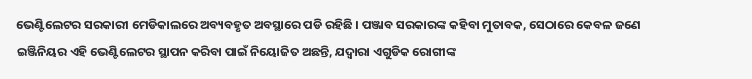ଭେଣ୍ଟିଲେଟର ସରକାରୀ ମେଡିକାଲରେ ଅବ୍ୟବହୃତ ଅବସ୍ଥାରେ ପଡି ରହିଛି । ପଞ୍ଜାବ ସରକାରଙ୍କ କହିବା ମୁତାବକ, ସେଠାରେ କେବଳ ଜଣେ ଇଞ୍ଜିନିୟର ଏହି ଭେଣ୍ଟିଲେଟର ସ୍ଥାପନ କରିବା ପାଇଁ ନିୟୋଜିତ ଅଛନ୍ତି, ଯଦ୍ବାରା ଏଗୁଡିକ ରୋଗୀଙ୍କ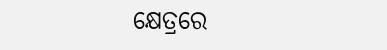କ୍ଷେତ୍ରରେ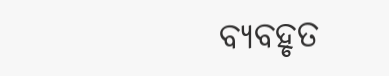ବ୍ୟବହୃତ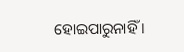ହୋଇପାରୁନାହିଁ ।